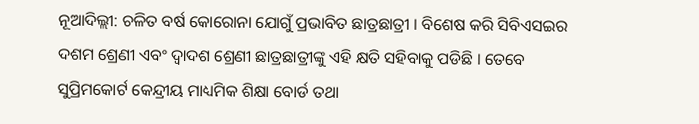ନୂଆଦିଲ୍ଲୀ: ଚଳିତ ବର୍ଷ କୋରୋନା ଯୋଗୁଁ ପ୍ରଭାବିତ ଛାତ୍ରଛାତ୍ରୀ । ବିଶେଷ କରି ସିବିଏସଇର ଦଶମ ଶ୍ରେଣୀ ଏବଂ ଦ୍ବାଦଶ ଶ୍ରେଣୀ ଛାତ୍ରଛାତ୍ରୀଙ୍କୁ ଏହି କ୍ଷତି ସହିବାକୁ ପଡିଛି । ତେବେ ସୁପ୍ରିମକୋର୍ଟ କେନ୍ଦ୍ରୀୟ ମାଧ୍ୟମିକ ଶିକ୍ଷା ବୋର୍ଡ ତଥା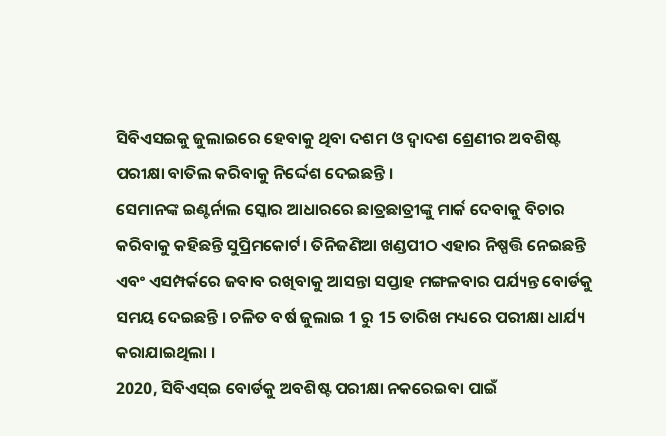ସିବିଏସଇକୁ ଜୁଲାଇରେ ହେବାକୁ ଥିବା ଦଶମ ଓ ଦ୍ବାଦଶ ଶ୍ରେଣୀର ଅବଶିଷ୍ଟ ପରୀକ୍ଷା ବାତିଲ କରିବାକୁ ନିର୍ଦ୍ଦେଶ ଦେଇଛନ୍ତି ।
ସେମାନଙ୍କ ଇଣ୍ଟର୍ନାଲ ସ୍କୋର ଆଧାରରେ ଛାତ୍ରଛାତ୍ରୀଙ୍କୁ ମାର୍କ ଦେବାକୁ ବିଚାର କରିବାକୁ କହିଛନ୍ତି ସୁପ୍ରିମକୋର୍ଟ। ତିନିଜଣିଆ ଖଣ୍ଡପୀଠ ଏହାର ନିଷ୍ପତ୍ତି ନେଇଛନ୍ତି ଏବଂ ଏସମ୍ପର୍କରେ ଜବାବ ରଖିବାକୁ ଆସନ୍ତା ସପ୍ତାହ ମଙ୍ଗଳବାର ପର୍ଯ୍ୟନ୍ତ ବୋର୍ଡକୁ ସମୟ ଦେଇଛନ୍ତି । ଚଳିତ ବର୍ଷ ଜୁଲାଇ 1 ରୁ 15 ତାରିଖ ମଧ୍ୟରେ ପରୀକ୍ଷା ଧାର୍ଯ୍ୟ କରାଯାଇଥିଲା ।
2020, ସିବିଏସ୍ଇ ବୋର୍ଡକୁ ଅବଶିଷ୍ଟ ପରୀକ୍ଷା ନକରେଇବା ପାଇଁ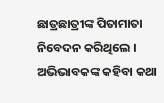ଛାତ୍ରଛାତ୍ରୀଙ୍କ ପିତାମାତା ନିବେଦନ କରିଥିଲେ । ଅଭିଭାବକଙ୍କ କହିବା କଥା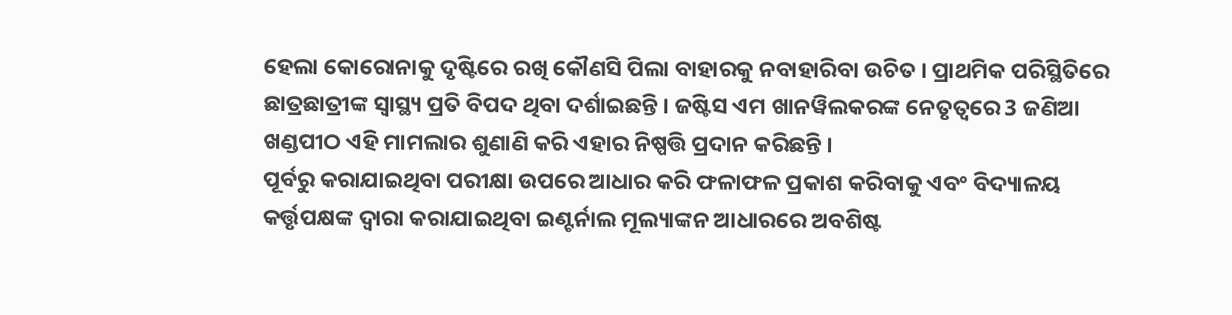ହେଲା କୋରୋନାକୁ ଦୃଷ୍ଟିରେ ରଖି କୌଣସି ପିଲା ବାହାରକୁ ନବାହାରିବା ଉଚିତ । ପ୍ରାଥମିକ ପରିସ୍ଥିତିରେ ଛାତ୍ରଛାତ୍ରୀଙ୍କ ସ୍ବାସ୍ଥ୍ୟ ପ୍ରତି ବିପଦ ଥିବା ଦର୍ଶାଇଛନ୍ତି । ଜଷ୍ଟିସ ଏମ ଖାନୱିଲକରଙ୍କ ନେତୃତ୍ବରେ 3 ଜଣିଆ ଖଣ୍ଡପୀଠ ଏହି ମାମଲାର ଶୁଣାଣି କରି ଏହାର ନିଷ୍ପତ୍ତି ପ୍ରଦାନ କରିଛନ୍ତି ।
ପୂର୍ବରୁ କରାଯାଇଥିବା ପରୀକ୍ଷା ଉପରେ ଆଧାର କରି ଫଳାଫଳ ପ୍ରକାଶ କରିବାକୁ ଏବଂ ବିଦ୍ୟାଳୟ କର୍ତ୍ତୃପକ୍ଷଙ୍କ ଦ୍ବାରା କରାଯାଇଥିବା ଇଣ୍ଟର୍ନାଲ ମୂଲ୍ୟାଙ୍କନ ଆଧାରରେ ଅବଶିଷ୍ଟ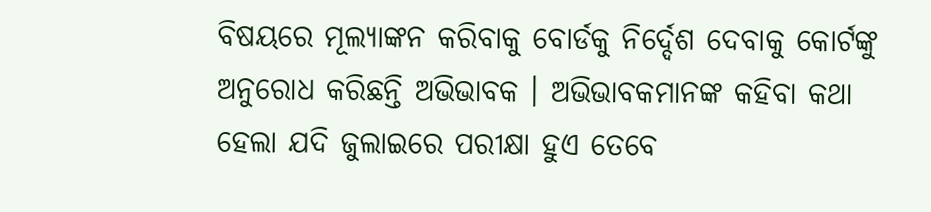ବିଷୟରେ ମୂଲ୍ୟାଙ୍କନ କରିବାକୁ ବୋର୍ଡକୁ ନିର୍ଦ୍ଦେଶ ଦେବାକୁ କୋର୍ଟଙ୍କୁ ଅନୁରୋଧ କରିଛନ୍ତି ଅଭିଭାବକ । ଅଭିଭାବକମାନଙ୍କ କହିବା କଥା ହେଲା ଯଦି ଜୁଲାଇରେ ପରୀକ୍ଷା ହୁଏ ତେବେ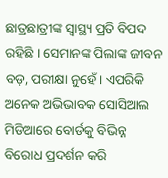ଛାତ୍ରଛାତ୍ରୀଙ୍କ ସ୍ବାସ୍ଥ୍ୟ ପ୍ରତି ବିପଦ ରହିଛି । ସେମାନଙ୍କ ପିଲାଙ୍କ ଜୀବନ ବଡ଼, ପରୀକ୍ଷା ନୁହେଁ । ଏପରିକି ଅନେକ ଅଭିଭାବକ ସୋସିଆଲ ମିଡିଆରେ ବୋର୍ଡକୁ ବିଭିନ୍ନ ବିରୋଧ ପ୍ରଦର୍ଶନ କରି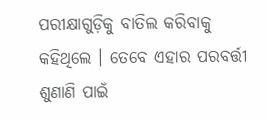ପରୀକ୍ଷାଗୁଡ଼ିକୁ ବାତିଲ କରିବାକୁ କହିଥିଲେ । ତେବେ ଏହାର ପରବର୍ତ୍ତୀ ଶୁଣାଣି ପାଇଁ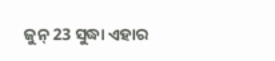ଜୁନ୍ 23 ସୁଦ୍ଧା ଏହାର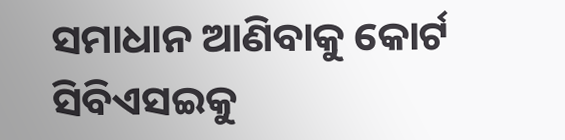ସମାଧାନ ଆଣିବାକୁ କୋର୍ଟ ସିବିଏସଇକୁ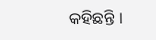କହିଛନ୍ତି ।